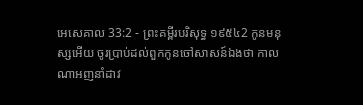អេសេគាល 33:2 - ព្រះគម្ពីរបរិសុទ្ធ ១៩៥៤2 កូនមនុស្សអើយ ចូរប្រាប់ដល់ពួកកូនចៅសាសន៍ឯងថា កាលណាអញនាំដាវ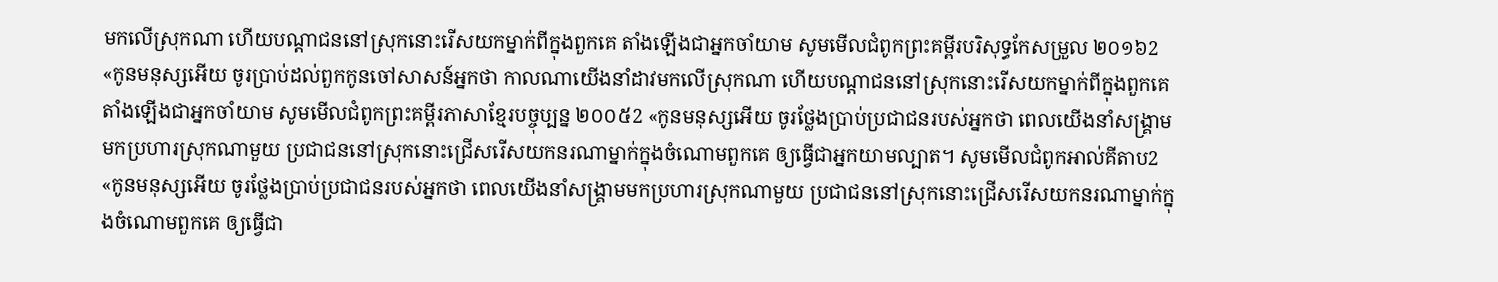មកលើស្រុកណា ហើយបណ្តាជននៅស្រុកនោះរើសយកម្នាក់ពីក្នុងពួកគេ តាំងឡើងជាអ្នកចាំយាម សូមមើលជំពូកព្រះគម្ពីរបរិសុទ្ធកែសម្រួល ២០១៦2 «កូនមនុស្សអើយ ចូរប្រាប់ដល់ពួកកូនចៅសាសន៍អ្នកថា កាលណាយើងនាំដាវមកលើស្រុកណា ហើយបណ្ដាជននៅស្រុកនោះរើសយកម្នាក់ពីក្នុងពួកគេ តាំងឡើងជាអ្នកចាំយាម សូមមើលជំពូកព្រះគម្ពីរភាសាខ្មែរបច្ចុប្បន្ន ២០០៥2 «កូនមនុស្សអើយ ចូរថ្លែងប្រាប់ប្រជាជនរបស់អ្នកថា ពេលយើងនាំសង្គ្រាមមកប្រហារស្រុកណាមួយ ប្រជាជននៅស្រុកនោះជ្រើសរើសយកនរណាម្នាក់ក្នុងចំណោមពួកគេ ឲ្យធ្វើជាអ្នកយាមល្បាត។ សូមមើលជំពូកអាល់គីតាប2 «កូនមនុស្សអើយ ចូរថ្លែងប្រាប់ប្រជាជនរបស់អ្នកថា ពេលយើងនាំសង្គ្រាមមកប្រហារស្រុកណាមួយ ប្រជាជននៅស្រុកនោះជ្រើសរើសយកនរណាម្នាក់ក្នុងចំណោមពួកគេ ឲ្យធ្វើជា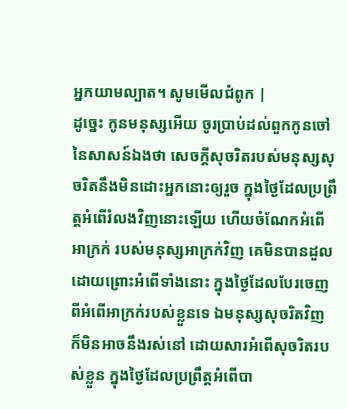អ្នកយាមល្បាត។ សូមមើលជំពូក |
ដូច្នេះ កូនមនុស្សអើយ ចូរប្រាប់ដល់ពួកកូនចៅនៃសាសន៍ឯងថា សេចក្ដីសុចរិតរបស់មនុស្សសុចរិតនឹងមិនដោះអ្នកនោះឲ្យរួច ក្នុងថ្ងៃដែលប្រព្រឹត្តអំពើរំលងវិញនោះឡើយ ហើយចំណែកអំពើអាក្រក់ របស់មនុស្សអាក្រក់វិញ គេមិនបានដួល ដោយព្រោះអំពើទាំងនោះ ក្នុងថ្ងៃដែលបែរចេញពីអំពើអាក្រក់របស់ខ្លួនទេ ឯមនុស្សសុចរិតវិញ ក៏មិនអាចនឹងរស់នៅ ដោយសារអំពើសុចរិតរបស់ខ្លួន ក្នុងថ្ងៃដែលប្រព្រឹត្តអំពើបា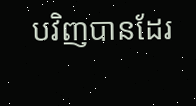បវិញបានដែរ